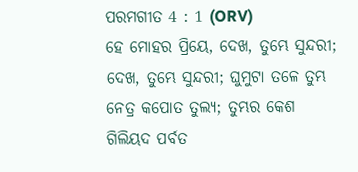ପରମଗୀତ 4 : 1 (ORV)
ହେ ମୋହର ପ୍ରିୟେ, ଦେଖ, ତୁମ୍ଭେ ସୁନ୍ଦରୀ; ଦେଖ, ତୁମ୍ଭେ ସୁନ୍ଦରୀ; ଘୁମୁଟା ତଳେ ତୁମ୍ଭ ନେତ୍ର କପୋତ ତୁଲ୍ୟ; ତୁମ୍ଭର କେଶ ଗିଲିୟଦ ପର୍ବତ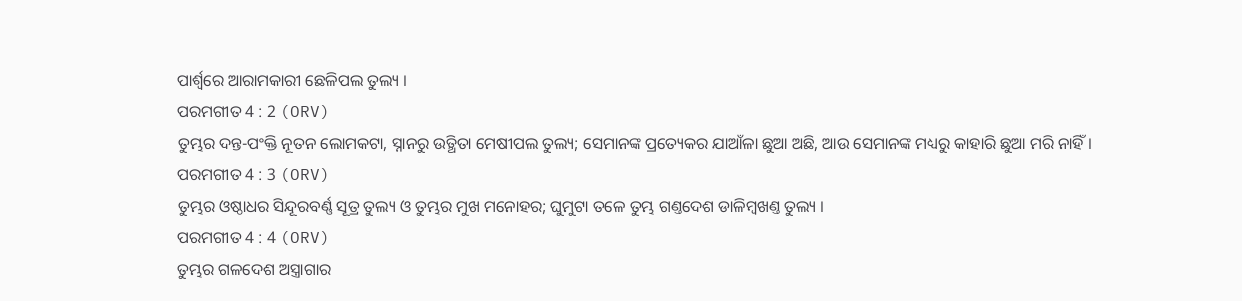ପାର୍ଶ୍ଵରେ ଆରାମକାରୀ ଛେଳିପଲ ତୁଲ୍ୟ ।
ପରମଗୀତ 4 : 2 (ORV)
ତୁମ୍ଭର ଦନ୍ତ-ପଂକ୍ତି ନୂତନ ଲୋମକଟା, ସ୍ନାନରୁ ଉତ୍ଥିତା ମେଷୀପଲ ତୁଲ୍ୟ; ସେମାନଙ୍କ ପ୍ରତ୍ୟେକର ଯାଆଁଳା ଛୁଆ ଅଛି, ଆଉ ସେମାନଙ୍କ ମଧ୍ୟରୁ କାହାରି ଛୁଆ ମରି ନାହିଁ ।
ପରମଗୀତ 4 : 3 (ORV)
ତୁମ୍ଭର ଓଷ୍ଠାଧର ସିନ୍ଦୂରବର୍ଣ୍ଣ ସୂତ୍ର ତୁଲ୍ୟ ଓ ତୁମ୍ଭର ମୁଖ ମନୋହର; ଘୁମୁଟା ତଳେ ତୁମ୍ଭ ଗଣ୍ତଦେଶ ଡାଳିମ୍ଵଖଣ୍ତ ତୁଲ୍ୟ ।
ପରମଗୀତ 4 : 4 (ORV)
ତୁମ୍ଭର ଗଳଦେଶ ଅସ୍ତ୍ରାଗାର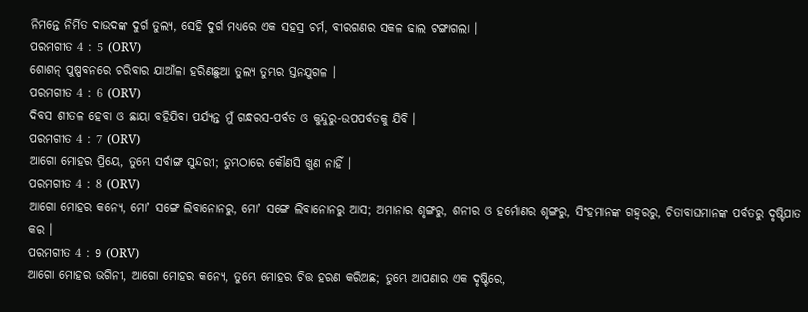ନିମନ୍ତେ ନିର୍ମିତ ଦାଉଦଙ୍କ ଦୁର୍ଗ ତୁଲ୍ୟ, ସେହି ଦୁର୍ଗ ମଧ୍ୟରେ ଏକ ସହସ୍ର ଚର୍ମ, ବୀରଗଣର ସକଳ ଢାଲ ଟଙ୍ଗାଗଲା ।
ପରମଗୀତ 4 : 5 (ORV)
ଶୋଶନ୍ ପୁଷ୍ପବନରେ ଚରିବାର ଯାଆଁଳା ହରିଣଛୁଆ ତୁଲ୍ୟ ତୁମ୍ଭର ସ୍ତନଯୁଗଳ ।
ପରମଗୀତ 4 : 6 (ORV)
ଦିବସ ଶୀତଳ ହେବା ଓ ଛାୟା ବହିଯିବା ପର୍ଯ୍ୟନ୍ତ ମୁଁ ଗନ୍ଧରସ-ପର୍ବତ ଓ କୁନ୍ଦୁରୁ-ଉପପର୍ବତକୁ ଯିବି ।
ପରମଗୀତ 4 : 7 (ORV)
ଆଗୋ ମୋହର ପ୍ରିୟେ, ତୁମ୍ଭେ ସର୍ବାଙ୍ଗ ସୁନ୍ଦରୀ; ତୁମ୍ଭଠାରେ କୌଣସି ଖୁଣ ନାହିଁ ।
ପରମଗୀତ 4 : 8 (ORV)
ଆଗୋ ମୋହର କନ୍ୟେ, ମୋʼ ସଙ୍ଗେ ଲିବାନୋନରୁ, ମୋʼ ସଙ୍ଗେ ଲିବାନୋନରୁ ଆସ; ଅମାନାର ଶୃଙ୍ଗରୁ, ଶନୀର ଓ ହର୍ମୋଣର ଶୃଙ୍ଗରୁ, ସିଂହମାନଙ୍କ ଗହ୍ଵରରୁ, ଚିତାବାଘମାନଙ୍କ ପର୍ବତରୁ ଦୃଷ୍ଟିପାତ କର ।
ପରମଗୀତ 4 : 9 (ORV)
ଆଗୋ ମୋହର ଭଗିନୀ, ଆଗୋ ମୋହର କନ୍ୟେ, ତୁମ୍ଭେ ମୋହର ଚିତ୍ତ ହରଣ କରିଅଛ; ତୁମ୍ଭେ ଆପଣାର ଏକ ଦୃଷ୍ଟିରେ,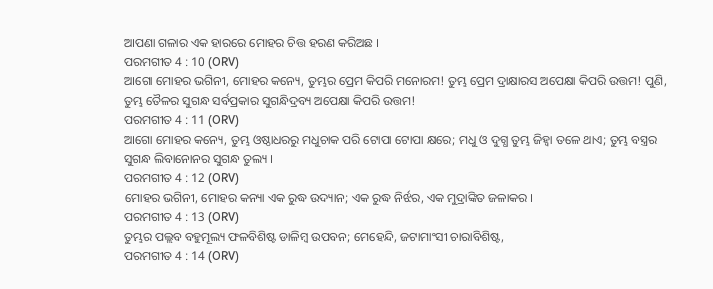ଆପଣା ଗଳାର ଏକ ହାରରେ ମୋହର ଚିତ୍ତ ହରଣ କରିଅଛ ।
ପରମଗୀତ 4 : 10 (ORV)
ଆଗୋ ମୋହର ଭଗିନୀ, ମୋହର କନ୍ୟେ, ତୁମ୍ଭର ପ୍ରେମ କିପରି ମନୋରମ! ତୁମ୍ଭ ପ୍ରେମ ଦ୍ରାକ୍ଷାରସ ଅପେକ୍ଷା କିପରି ଉତ୍ତମ! ପୁଣି, ତୁମ୍ଭ ତୈଳର ସୁଗନ୍ଧ ସର୍ବପ୍ରକାର ସୁଗନ୍ଧିଦ୍ରବ୍ୟ ଅପେକ୍ଷା କିପରି ଉତ୍ତମ!
ପରମଗୀତ 4 : 11 (ORV)
ଆଗୋ ମୋହର କନ୍ୟେ, ତୁମ୍ଭ ଓଷ୍ଠାଧରରୁ ମଧୁଚାକ ପରି ଟୋପା ଟୋପା କ୍ଷରେ; ମଧୁ ଓ ଦୁଗ୍ଧ ତୁମ୍ଭ ଜିହ୍ଵା ତଳେ ଥାଏ; ତୁମ୍ଭ ବସ୍ତ୍ରର ସୁଗନ୍ଧ ଲିବାନୋନର ସୁଗନ୍ଧ ତୁଲ୍ୟ ।
ପରମଗୀତ 4 : 12 (ORV)
ମୋହର ଭଗିନୀ, ମୋହର କନ୍ୟା ଏକ ରୁଦ୍ଧ ଉଦ୍ୟାନ; ଏକ ରୁଦ୍ଧ ନିର୍ଝର, ଏକ ମୁଦ୍ରାଙ୍କିତ ଜଳାକର ।
ପରମଗୀତ 4 : 13 (ORV)
ତୁମ୍ଭର ପଲ୍ଲବ ବହୁମୂଲ୍ୟ ଫଳବିଶିଷ୍ଟ ଡାଳିମ୍ଵ ଉପବନ; ମେହେନ୍ଦି, ଜଟାମାଂସୀ ଚାରାବିଶିଷ୍ଟ,
ପରମଗୀତ 4 : 14 (ORV)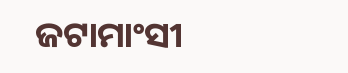ଜଟାମାଂସୀ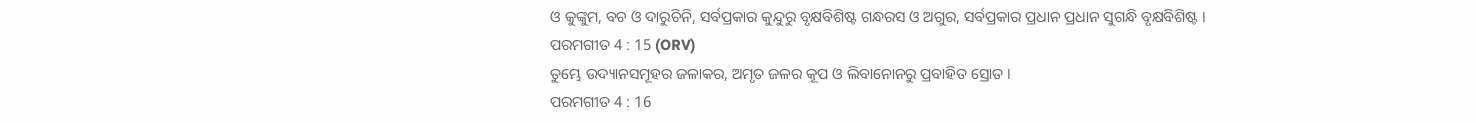ଓ କୁଙ୍କୁମ, ବଚ ଓ ଦାରୁଚିନି, ସର୍ବପ୍ରକାର କୁନ୍ଦୁରୁ ବୃକ୍ଷବିଶିଷ୍ଟ ଗନ୍ଧରସ ଓ ଅଗୁର, ସର୍ବପ୍ରକାର ପ୍ରଧାନ ପ୍ରଧାନ ସୁଗନ୍ଧି ବୃକ୍ଷବିଶିଷ୍ଟ ।
ପରମଗୀତ 4 : 15 (ORV)
ତୁମ୍ଭେ ଉଦ୍ୟାନସମୂହର ଜଳାକର, ଅମୃତ ଜଳର କୂପ ଓ ଲିବାନୋନରୁ ପ୍ରବାହିତ ସ୍ରୋତ ।
ପରମଗୀତ 4 : 16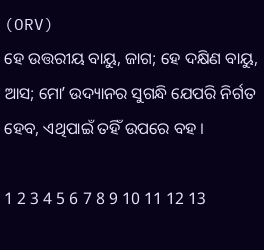(ORV)
ହେ ଉତ୍ତରୀୟ ବାୟୁ, ଜାଗ; ହେ ଦକ୍ଷିଣ ବାୟୁ, ଆସ; ମୋʼ ଉଦ୍ୟାନର ସୁଗନ୍ଧି ଯେପରି ନିର୍ଗତ ହେବ, ଏଥିପାଇଁ ତହିଁ ଉପରେ ବହ ।

1 2 3 4 5 6 7 8 9 10 11 12 13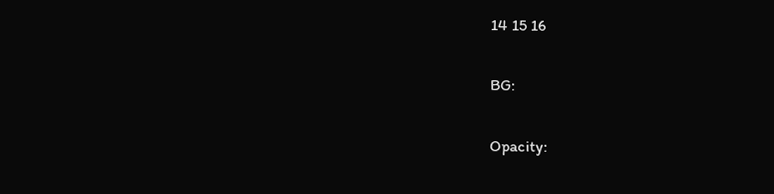14 15 16

BG:

Opacity: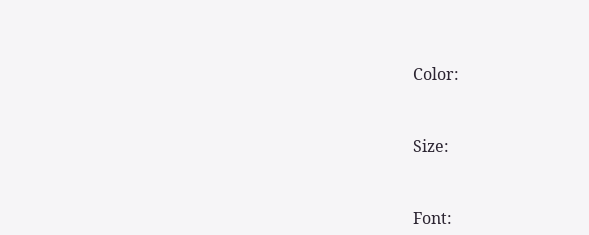Color:


Size:


Font: